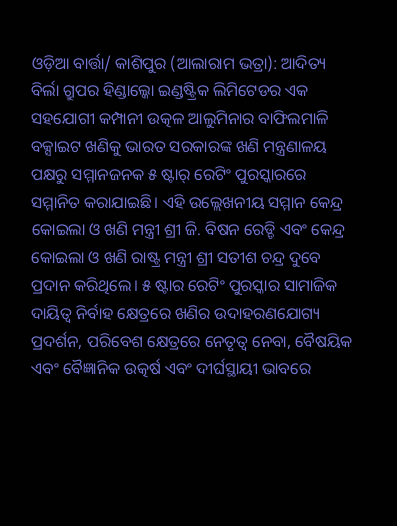ଓଡ଼ିଆ ବାର୍ତ୍ତା/ କାଶିପୁର (ଆଲାରାମ ଭତ୍ରା): ଆଦିତ୍ୟ ବିର୍ଲା ଗ୍ରୁପର ହିଣ୍ଡାଲ୍କୋ ଇଣ୍ଡଷ୍ଟ୍ରିକ ଲିମିଟେଡର ଏକ ସହଯୋଗୀ କମ୍ପାନୀ ଉତ୍କଳ ଆଲୁମିନାର ବାଫିଲମାଳି ବକ୍ସାଇଟ ଖଣିକୁ ଭାରତ ସରକାରଙ୍କ ଖଣି ମନ୍ତ୍ରଣାଳୟ ପକ୍ଷରୁ ସମ୍ମାନଜନକ ୫ ଷ୍ଟାର୍ ରେଟିଂ ପୁରସ୍କାରରେ ସମ୍ମାନିତ କରାଯାଇଛି। ଏହି ଉଲ୍ଲେଖନୀୟ ସମ୍ମାନ କେନ୍ଦ୍ର କୋଇଲା ଓ ଖଣି ମନ୍ତ୍ରୀ ଶ୍ରୀ ଜି. ବିଷନ ରେଡ୍ଡି ଏବଂ କେନ୍ଦ୍ର କୋଇଲା ଓ ଖଣି ରାଷ୍ଟ୍ର ମନ୍ତ୍ରୀ ଶ୍ରୀ ସତୀଶ ଚନ୍ଦ୍ର ଦୁବେ ପ୍ରଦାନ କରିଥିଲେ। ୫ ଷ୍ଟାର ରେଟିଂ ପୁରସ୍କାର ସାମାଜିକ ଦାୟିତ୍ଵ ନିର୍ବାହ କ୍ଷେତ୍ରରେ ଖଣିର ଉଦାହରଣଯୋଗ୍ୟ ପ୍ରଦର୍ଶନ, ପରିବେଶ କ୍ଷେତ୍ରରେ ନେତୃତ୍ବ ନେବା, ବୈଷୟିକ ଏବଂ ବୈଜ୍ଞାନିକ ଉତ୍କର୍ଷ ଏବଂ ଦୀର୍ଘସ୍ଥାୟୀ ଭାବରେ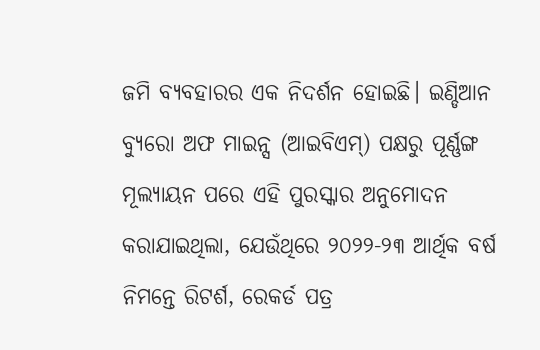ଜମି ବ୍ୟବହାରର ଏକ ନିଦର୍ଶନ ହୋଇଛି। ଇଣ୍ଡିଆନ ବ୍ୟୁରୋ ଅଫ ମାଇନ୍ସ (ଆଇବିଏମ୍) ପକ୍ଷରୁ ପୂର୍ଣ୍ଣଙ୍ଗ ମୂଲ୍ୟାୟନ ପରେ ଏହି ପୁରସ୍କାର ଅନୁମୋଦନ କରାଯାଇଥିଲା, ଯେଉଁଥିରେ ୨୦୨୨-୨୩ ଆର୍ଥିକ ବର୍ଷ ନିମନ୍ତେ ରିଟର୍ଶ, ରେକର୍ଡ ପତ୍ର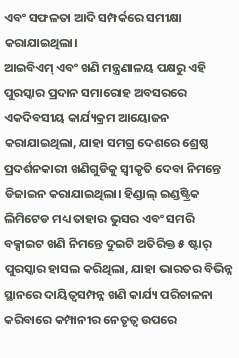ଏବଂ ସଫଳତା ଆଦି ସମ୍ପର୍କରେ ସମୀକ୍ଷା କରାଯାଇଥିଲା।
ଆଇବିଏମ୍ ଏବଂ ଖଣି ମନ୍ତ୍ରଣାଳୟ ପକ୍ଷରୁ ଏହି ପୁରସ୍କାର ପ୍ରଦାନ ସମାରୋହ ଅବସରରେ ଏକଦିବସୀୟ କାର୍ଯ୍ୟକ୍ରମ ଆୟୋଜନ କରାଯାଇଥିଲା, ଯାହା ସମଗ୍ର ଦେଶରେ ଶ୍ରେଷ୍ଠ ପ୍ରଦର୍ଶନକାରୀ ଖଣିଗୁଡିକୁ ସ୍ବୀକୃତି ଦେବା ନିମନ୍ତେ ଡିଜାଇନ କରାଯାଇଥିଲା। ହିଣ୍ଡାଲ୍ ଇଣ୍ଡଷ୍ଟ୍ରିକ ଲିମିଟେଡ ମଧ୍ୟ ତାହାର ଭୁସର ଏବଂ ସମରି ବକ୍ସାଇଟ ଖଣି ନିମନ୍ତେ ଦୁଇଟି ଅତିରିକ୍ତ ୫ ଷ୍ଟାର୍ ପୁରସ୍କାର ହାସଲ କରିଥିଲା, ଯାହା ଭାରତର ବିଭିନ୍ନ ସ୍ଥାନରେ ଦାୟିତ୍ଵସମ୍ପନ୍ନ ଖଣି କାର୍ଯ୍ୟ ପରିଚାଳନା କରିବାରେ କମ୍ପାନୀର ନେତୃତ୍ବ ଉପରେ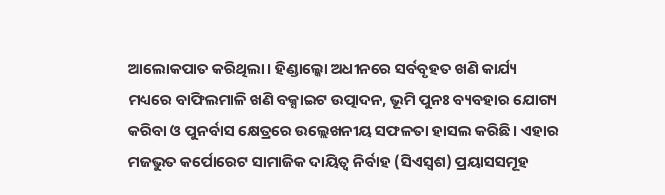ଆଲୋକପାତ କରିଥିଲା। ହିଣ୍ଡାଲ୍କୋ ଅଧୀନରେ ସର୍ବବୃହତ ଖଣି କାର୍ଯ୍ୟ ମଧ୍ୟରେ ବାଫିଲମାଳି ଖଣି ବକ୍ସାଇଟ ଉତ୍ପାଦନ, ଭୂମି ପୁନଃ ବ୍ୟବହାର ଯୋଗ୍ୟ କରିବା ଓ ପୁନର୍ବାସ କ୍ଷେତ୍ରରେ ଉଲ୍ଲେଖନୀୟ ସଫଳତା ହାସଲ କରିଛି। ଏହାର ମଜଭୁତ କର୍ପୋରେଟ ସାମାଜିକ ଦାୟିତ୍ଵ ନିର୍ବାହ (ସିଏସ୍ଵଶ) ପ୍ରୟାସସମୂହ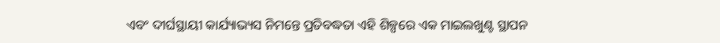ଏବଂ ଦୀର୍ଘସ୍ଥାୟୀ କାର୍ଯ୍ୟାଭ୍ୟସ ନିମନ୍ତେ ପ୍ରତିବଦ୍ଧତା ଏହି ଶିଳ୍ପରେ ଏକ ମାଇଲଖୁଣ୍ଟ ସ୍ଥାପନ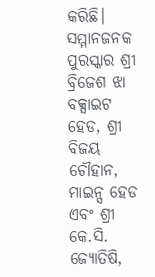କରିଛି।
ସମ୍ମାନଜନକ ପୁରସ୍କାର ଶ୍ରୀ ବ୍ରିଜେଶ ଝା ବକ୍ସାଇଟ ହେଡ, ଶ୍ରୀ ବିଜୟ ଚୌହାନ, ମାଇନ୍ସ ହେଡ ଏବଂ ଶ୍ରୀ କେ.ସି. ଜ୍ୟୋତିଷି,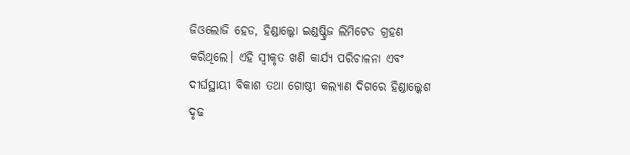ଜିଓଲୋଜି ହେଡ, ହିଣ୍ଡାଲ୍କୋ ଇଣ୍ଡଷ୍ଟ୍ରିଜ ଲିମିଟେଡ ଗ୍ରହଣ କରିଥିଲେ। ଏହି ସ୍ଵୀକୃତ ଖଣି କାର୍ଯ୍ୟ ପରିଚାଳନା ଏବଂ ଦୀର୍ଘସ୍ଥାୟୀ ବିକାଶ ତଥା ଗୋଷ୍ଠୀ କଲ୍ୟାଣ ଦିଗରେ ହିଣ୍ଡାଲ୍କେଶ ଦୃଢ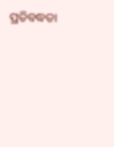ପ୍ରତିବଦ୍ଧତା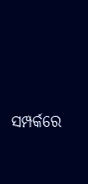ସମ୍ପର୍କରେ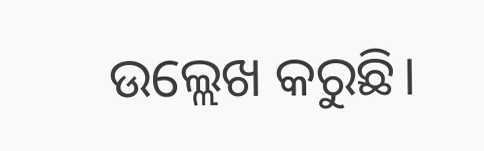ଉଲ୍ଲେଖ କରୁଛି।